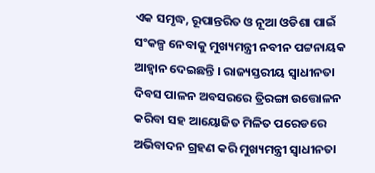ଏକ ସମୃଦ୍ଧ, ରୂପାନ୍ତରିତ ଓ ନୂଆ ଓଡିଶା ପାଇଁ ସଂକଳ୍ପ ନେବାକୁ ମୁଖ୍ୟମନ୍ତ୍ରୀ ନବୀନ ପଟ୍ଟନାୟକ ଆହ୍ବାନ ଦେଇଛନ୍ତି । ରାଜ୍ୟସ୍ତରୀୟ ସ୍ବାଧୀନତା ଦିବସ ପାଳନ ଅବସରରେ ତ୍ରିରଙ୍ଗା ଉତ୍ତୋଳନ କରିବା ସହ ଆୟୋଜିତ ମିଳିତ ପରେଡରେ ଅଭିବାଦନ ଗ୍ରହଣ କରି ମୁଖ୍ୟମନ୍ତ୍ରୀ ସ୍ବାଧୀନତା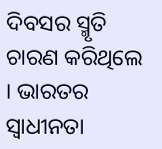ଦିବସର ସ୍ମୃତି ଚାରଣ କରିଥିଲେ । ଭାରତର ସ୍ବାଧୀନତା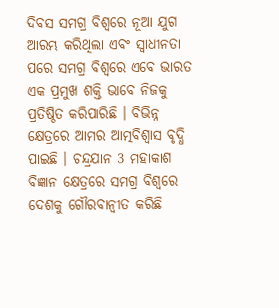ଦିବସ ସମଗ୍ର ବିଶ୍ବରେ ନୂଆ ଯୁଗ ଆରମ୍ଭ କରିଥିଲା ଏବଂ ସ୍ବାଧୀନତା ପରେ ସମଗ୍ର ବିଶ୍ବରେ ଏବେ ଭାରତ ଏକ ପ୍ରମୁଖ ଶକ୍ତି ଭାବେ ନିଜକୁ ପ୍ରତିଷ୍ଠିତ କରିପାରିଛି । ବିଭିନ୍ନ କ୍ଷେତ୍ରରେ ଆମର ଆତ୍ମବିଶ୍ବାସ ବୃଦ୍ଧି ପାଇଛି । ଚନ୍ଦ୍ରଯାନ 3 ମହାକାଶ ବିଜ୍ଞାନ କ୍ଷେତ୍ରରେ ସମଗ୍ର ବିଶ୍ବରେ ଦେଶକୁ ଗୌରବାନ୍ବୀତ କରିଛି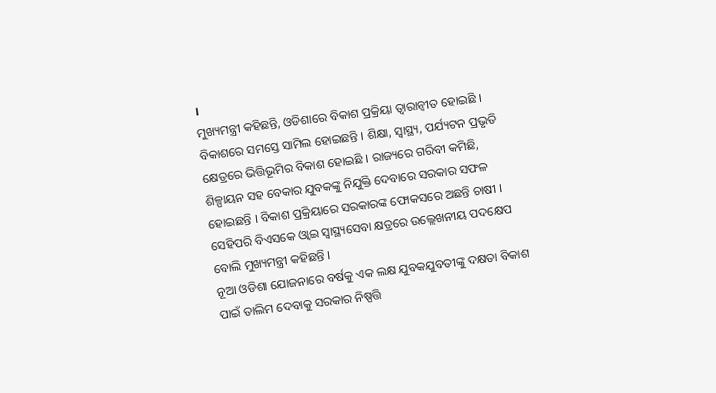।
ମୁଖ୍ୟମନ୍ତ୍ରୀ କହିଛନ୍ତି, ଓଡିଶାରେ ବିକାଶ ପ୍ରକ୍ରିୟା ତ୍ବାରାନ୍ବୀତ ହୋଇଛି । ବିକାଶରେ ସମସ୍ତେ ସାମିଲ ହୋଇଛନ୍ତି । ଶିକ୍ଷା, ସ୍ବାସ୍ଥ୍ୟ, ପର୍ଯ୍ୟଟନ ପ୍ରଭୃତି କ୍ଷେତ୍ରରେ ଭିତ୍ତିଭୂମିର ବିକାଶ ହୋଇଛି । ରାଜ୍ୟରେ ଗରିବୀ କମିଛି, ଶିଳ୍ପାୟନ ସହ ବେକାର ଯୁବକଙ୍କୁ ନିଯୁକ୍ତି ଦେବାରେ ସରକାର ସଫଳ ହୋଇଛନ୍ତି । ବିକାଶ ପ୍ରକ୍ରିୟାରେ ସରକାରଙ୍କ ଫୋକସରେ ଅଛନ୍ତି ଚାଷୀ । ସେହିପରି ବିଏସକେ ଓ୍ବାଇ ସ୍ବାସ୍ଥ୍ୟସେବା କ୍ଷତ୍ରରେ ଉଲ୍ଲେଖନୀୟ ପଦକ୍ଷେପ ବୋଲି ମୁଖ୍ୟମନ୍ତ୍ରୀ କହିଛନ୍ତି ।
ନୂଆ ଓଡିଶା ଯୋଜନାରେ ବର୍ଷକୁ ଏକ ଲକ୍ଷ ଯୁବକଯୁବତୀଙ୍କୁ ଦକ୍ଷତା ବିକାଶ ପାଇଁ ତାଲିମ ଦେବାକୁ ସରକାର ନିଷ୍ପତ୍ତି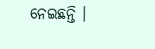ନେଇଛନ୍ତି ।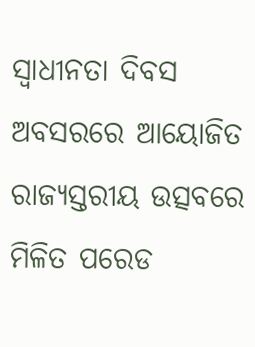ସ୍ବାଧୀନତା ଦିବସ ଅବସରରେ ଆୟୋଜିତ ରାଜ୍ୟସ୍ତରୀୟ ଉତ୍ସବରେ ମିଳିତ ପରେଡ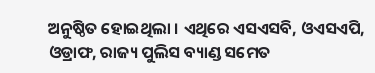ଅନୁଷ୍ଠିତ ହୋଇଥିଲା । ଏଥିରେ ଏସଏସବି, ଓଏସଏପି, ଓଡ୍ରାଫ, ରାଜ୍ୟ ପୁଲିସ ବ୍ୟାଣ୍ଡ ସମେତ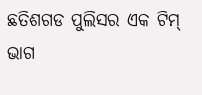ଛତିଶଗଡ ପୁଲିସର ଏକ ଟିମ୍ ଭାଗ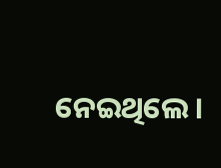ନେଇଥିଲେ ।